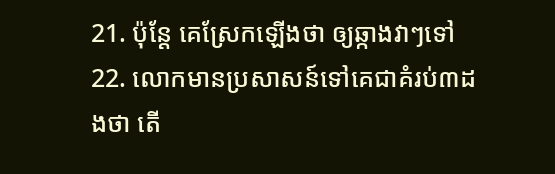21. ប៉ុន្តែ គេស្រែកឡើងថា ឲ្យឆ្កាងវាៗទៅ
22. លោកមានប្រសាសន៍ទៅគេជាគំរប់៣ដងថា តើ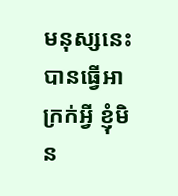មនុស្សនេះបានធ្វើអាក្រក់អ្វី ខ្ញុំមិន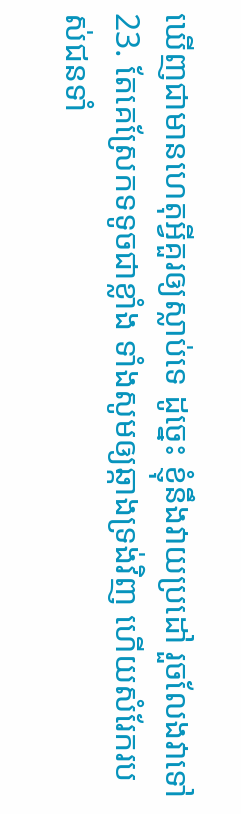ឃើញជាមានហេតុអ្វីគួរឲ្យស្លាប់ទេ ដូច្នេះ ខ្ញុំនឹងវាយប្រដៅ រួចលែងវាទៅ
23. តែគេស្រែកទទូចជាខ្លាំង ទាំងសូមឲ្យឆ្កាងទ្រង់វិញ ហើយសំរែករបស់ជនទាំ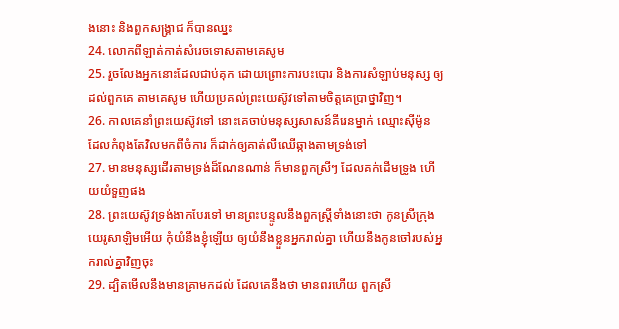ងនោះ និងពួកសង្គ្រាជ ក៏បានឈ្នះ
24. លោកពីឡាត់កាត់សំរេចទោសតាមគេសូម
25. រួចលែងអ្នកនោះដែលជាប់គុក ដោយព្រោះការបះបោរ និងការសំឡាប់មនុស្ស ឲ្យដល់ពួកគេ តាមគេសូម ហើយប្រគល់ព្រះយេស៊ូវទៅតាមចិត្តគេប្រាថ្នាវិញ។
26. កាលគេនាំព្រះយេស៊ូវទៅ នោះគេចាប់មនុស្សសាសន៍គីរេនម្នាក់ ឈ្មោះស៊ីម៉ូន ដែលកំពុងតែវិលមកពីចំការ ក៏ដាក់ឲ្យគាត់លីឈើឆ្កាងតាមទ្រង់ទៅ
27. មានមនុស្សដើរតាមទ្រង់ដ៏ណែនណាន់ ក៏មានពួកស្រីៗ ដែលគក់ដើមទ្រូង ហើយយំទួញផង
28. ព្រះយេស៊ូវទ្រង់ងាកបែរទៅ មានព្រះបន្ទូលនឹងពួកស្ត្រីទាំងនោះថា កូនស្រីក្រុងយេរូសាឡិមអើយ កុំយំនឹងខ្ញុំឡើយ ឲ្យយំនឹងខ្លួនអ្នករាល់គ្នា ហើយនឹងកូនចៅរបស់អ្នករាល់គ្នាវិញចុះ
29. ដ្បិតមើលនឹងមានគ្រាមកដល់ ដែលគេនឹងថា មានពរហើយ ពួកស្រី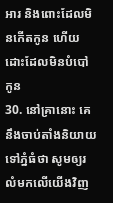អារ និងពោះដែលមិនកើតកូន ហើយដោះដែលមិនបំបៅកូន
30. នៅគ្រានោះ គេនឹងចាប់តាំងនិយាយទៅភ្នំធំថា សូមឲ្យរលំមកលើយើងវិញ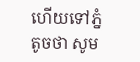ហើយទៅភ្នំតូចថា សូម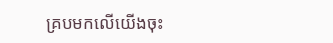គ្របមកលើយើងចុះ